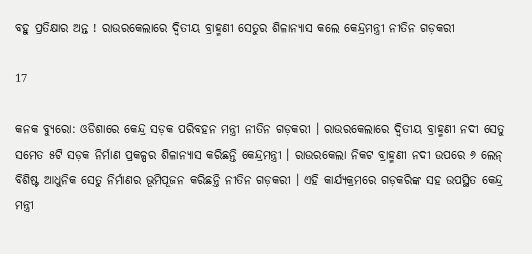ବହୁ ପ୍ରତିକ୍ଷାର ଅନ୍ତ ! ରାଉରକେଲାରେ ଦ୍ୱିତୀୟ ବ୍ରାହ୍ମଣୀ ସେତୁର ଶିଳାନ୍ୟାସ କଲେ କେନ୍ଦ୍ରମନ୍ତ୍ରୀ ନୀତିନ ଗଡ଼କରୀ

17

କନକ ବ୍ୟୁରୋ: ଓଡିଶାରେ କେନ୍ଦ୍ର ସଡ଼କ ପରିବହନ ମନ୍ତ୍ରୀ ନୀତିନ ଗଡ଼କରୀ । ରାଉରକେଲାରେ ଦ୍ୱିତୀୟ ବ୍ରାହ୍ମଣୀ ନଦୀ ସେତୁ ସମେତ ୫ଟି ସଡ଼କ ନିର୍ମାଣ ପ୍ରକଳ୍ପର ଶିଳାନ୍ୟାସ କରିଛନ୍ତି କେନ୍ଦ୍ରମନ୍ତ୍ରୀ । ରାଉରକେଲା ନିକଟ ବ୍ରାହ୍ମଣୀ ନଦୀ ଉପରେ ୬ ଲେନ୍ ବିଶିଷ୍ଟ ଆଧୁନିକ ସେତୁ ନିର୍ମାଣର ଭୂମିପୂଜନ କରିଛନ୍ତି ନୀତିନ ଗଡ଼କରୀ । ଏହି କାର୍ଯ୍ୟକ୍ରମରେ ଗଡ଼କରିଙ୍କ ସହ ଉପସ୍ଥିତ କେନ୍ଦ୍ର ମନ୍ତ୍ରୀ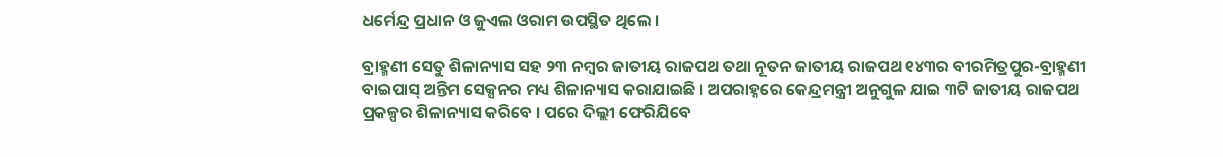ଧର୍ମେନ୍ଦ୍ର ପ୍ରଧାନ ଓ ଜୁଏଲ ଓରାମ ଉପସ୍ଥିତ ଥିଲେ ।

ବ୍ରାହ୍ମଣୀ ସେତୁ ଶିଳାନ୍ୟାସ ସହ ୨୩ ନମ୍ବର ଜାତୀୟ ରାଜପଥ ତଥା ନୂତନ ଜାତୀୟ ରାଜପଥ ୧୪୩ର ବୀରମିତ୍ରପୁର-ବ୍ରାହ୍ମଣୀ ବାଇପାସ୍ ଅନ୍ତିମ ସେକ୍ସନର ମଧ୍ୟ ଶିଳାନ୍ୟାସ କରାଯାଇଛି । ଅପରାହ୍ନରେ କେନ୍ଦ୍ରମନ୍ତ୍ରୀ ଅନୁଗୁଳ ଯାଇ ୩ଟି ଜାତୀୟ ରାଜପଥ ପ୍ରକଳ୍ପର ଶିଳାନ୍ୟାସ କରିବେ । ପରେ ଦିଲ୍ଲୀ ଫେରିଯିବେ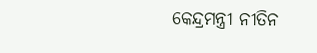କେନ୍ଦ୍ରମନ୍ତ୍ରୀ ନୀତିନ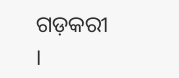ଗଡ଼କରୀ ।